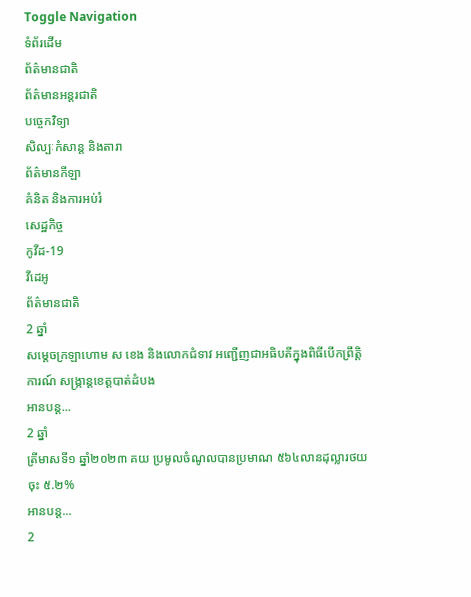Toggle Navigation
ទំព័រដើម
ព័ត៌មានជាតិ
ព័ត៌មានអន្តរជាតិ
បច្ចេកវិទ្យា
សិល្បៈកំសាន្ត និងតារា
ព័ត៌មានកីឡា
គំនិត និងការអប់រំ
សេដ្ឋកិច្ច
កូវីដ-19
វីដេអូ
ព័ត៌មានជាតិ
2 ឆ្នាំ
សម្ដេចក្រឡាហោម ស ខេង និងលោកជំទាវ អញ្ជើញជាអធិបតីក្នុងពិធីបើកព្រឹត្តិការណ៍ សង្ក្រាន្តខេត្តបាត់ដំបង
អានបន្ត...
2 ឆ្នាំ
ត្រីមាសទី១ ឆ្នាំ២០២៣ គយ ប្រមូលចំណូលបានប្រមាណ ៥៦៤លានដុល្លារថយចុះ ៥.២%
អានបន្ត...
2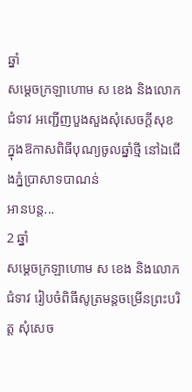ឆ្នាំ
សម្ដេចក្រឡាហោម ស ខេង និងលោកជំទាវ អញ្ជើញបួងសួងសុំសេចក្ដីសុខ ក្នុងឱកាសពិធីបុណ្យចូលឆ្នាំថ្មី នៅឯជើងភ្នំប្រាសាទបាណន់
អានបន្ត...
2 ឆ្នាំ
សម្ដេចក្រឡាហោម ស ខេង និងលោកជំទាវ រៀបចំពិធីសូត្រមន្ដចម្រើនព្រះបរិត្ត សុំសេច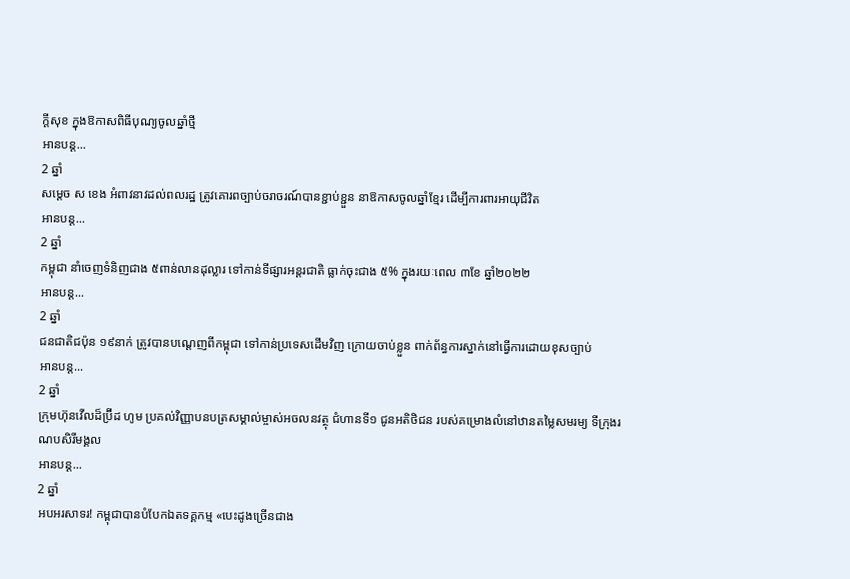ក្ដីសុខ ក្នុងឱកាសពិធីបុណ្យចូលឆ្នាំថ្មី
អានបន្ត...
2 ឆ្នាំ
សម្ដេច ស ខេង អំពាវនាវដល់ពលរដ្ឋ ត្រូវគោរពច្បាប់ចរាចរណ៍បានខ្ជាប់ខ្ជួន នាឱកាសចូលឆ្នាំខ្មែរ ដើម្បីការពារអាយុជីវិត
អានបន្ត...
2 ឆ្នាំ
កម្ពុជា នាំចេញទំនិញជាង ៥ពាន់លានដុល្លារ ទៅកាន់ទីផ្សារអន្តរជាតិ ធ្លាក់ចុះជាង ៥% ក្នុងរយៈពេល ៣ខែ ឆ្នាំ២០២២
អានបន្ត...
2 ឆ្នាំ
ជនជាតិជប៉ុន ១៩នាក់ ត្រូវបានបណ្ដេញពីកម្ពុជា ទៅកាន់ប្រទេសដើមវិញ ក្រោយចាប់ខ្លួន ពាក់ព័ន្ធការស្នាក់នៅធ្វើការដោយខុសច្បាប់
អានបន្ត...
2 ឆ្នាំ
ក្រុមហ៊ុនវើលដ៏ប្រ៊ីដ ហូម ប្រគល់វិញ្ញាបនបត្រសម្គាល់ម្ចាស់អចលនវត្ថុ ជំហានទី១ ជូនអតិថិជន របស់គម្រោងលំនៅឋានតម្លៃសមរម្យ ទីក្រុងរណបសិរីមង្គល
អានបន្ត...
2 ឆ្នាំ
អបអរសាទរ! កម្ពុជាបានបំបែកឯតទគ្គកម្ម «បេះដូងច្រើនជាង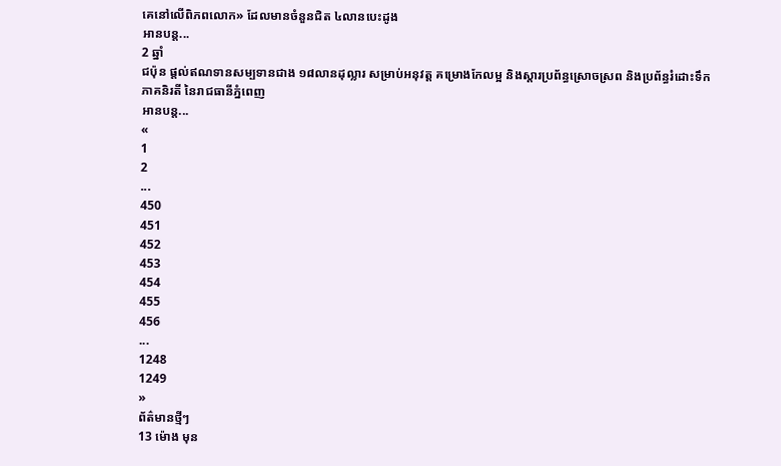គេនៅលើពិភពលោក» ដែលមានចំនួនជិត ៤លានបេះដូង
អានបន្ត...
2 ឆ្នាំ
ជប៉ុន ផ្តល់ឥណទានសម្បទានជាង ១៨លានដុល្លារ សម្រាប់អនុវត្ត គម្រោងកែលម្អ និងស្ដារប្រព័ន្ធស្រោចស្រព និងប្រព័ន្ធរំដោះទឹកភាគនិរតី នៃរាជធានីភ្នំពេញ
អានបន្ត...
«
1
2
...
450
451
452
453
454
455
456
...
1248
1249
»
ព័ត៌មានថ្មីៗ
13 ម៉ោង មុន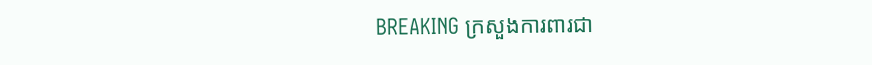BREAKING ក្រសួងការពារជា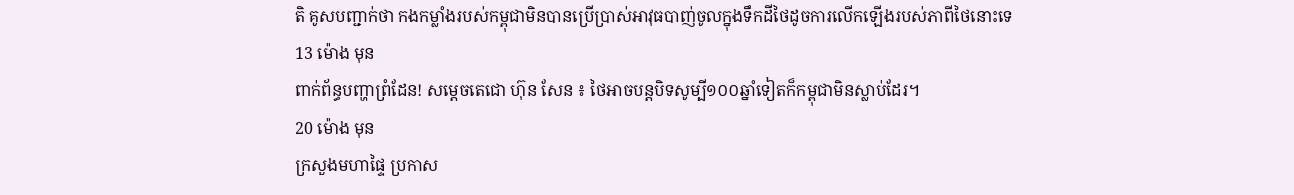តិ គូសបញ្ជាក់ថា កងកម្លាំងរបស់កម្ពុជាមិនបានប្រើប្រាស់អាវុធបាញ់ចូលក្នុងទឹកដីថៃដូចការលើកឡើងរបស់ភាពីថៃនោះទេ
13 ម៉ោង មុន
ពាក់ព័ន្ធបញ្ហាព្រំដែន! សម្តេចតេជោ ហ៊ុន សែន ៖ ថៃអាចបន្តបិទសូម្បី១០០ឆ្នាំទៀតក៏កម្ពុជាមិនស្លាប់ដែរ។
20 ម៉ោង មុន
ក្រសួងមហាផ្ទៃ ប្រកាស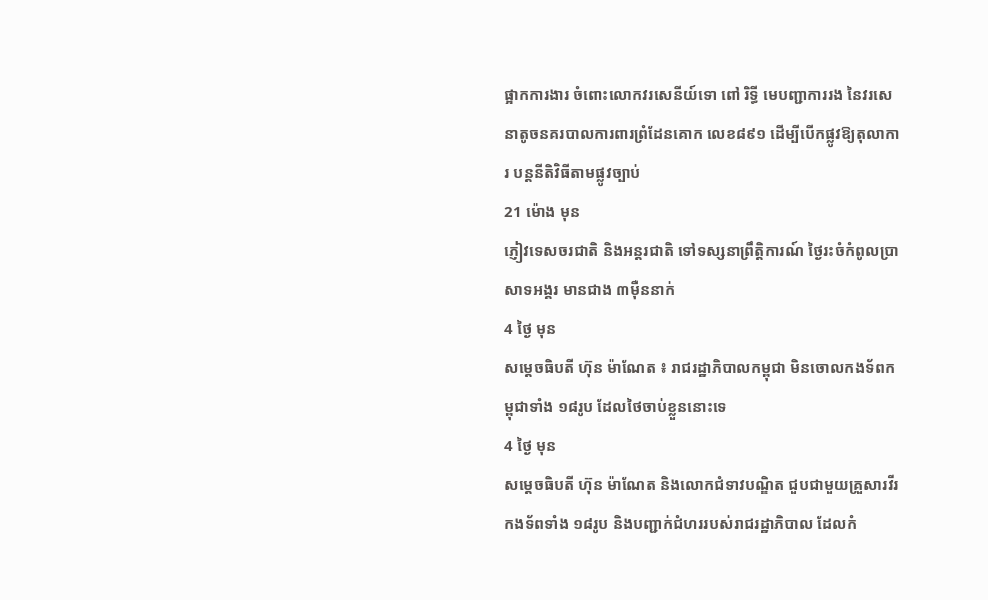ផ្អាកការងារ ចំពោះលោកវរសេនីយ៍ទោ ពៅ រិទ្ធី មេបញ្ជាការរង នៃវរសេនាតូចនគរបាលការពារព្រំដែនគោក លេខ៨៩១ ដើម្បីបើកផ្លូវឱ្យតុលាការ បន្តនីតិវិធីតាមផ្លូវច្បាប់
21 ម៉ោង មុន
ភ្ញៀវទេសចរជាតិ និងអន្ដរជាតិ ទៅទស្សនាព្រឹត្តិការណ៍ ថ្ងៃរះចំកំពូលប្រាសាទអង្គរ មានជាង ៣ម៉ឺននាក់
4 ថ្ងៃ មុន
សម្ដេចធិបតី ហ៊ុន ម៉ាណែត ៖ រាជរដ្ឋាភិបាលកម្ពុជា មិនចោលកងទ័ពកម្ពុជាទាំង ១៨រូប ដែលថៃចាប់ខ្លួននោះទេ
4 ថ្ងៃ មុន
សម្ដេចធិបតី ហ៊ុន ម៉ាណែត និងលោកជំទាវបណ្ឌិត ជួបជាមួយគ្រួសារវីរកងទ័ពទាំង ១៨រូប និងបញ្ជាក់ជំហររបស់រាជរដ្ឋាភិបាល ដែលកំ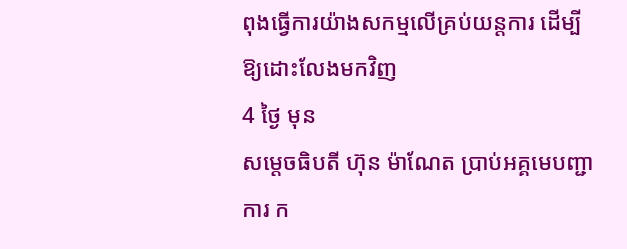ពុងធ្វើការយ៉ាងសកម្មលើគ្រប់យន្តការ ដើម្បីឱ្យដោះលែងមកវិញ
4 ថ្ងៃ មុន
សម្តេចធិបតី ហ៊ុន ម៉ាណែត ប្រាប់អគ្គមេបញ្ជាការ ក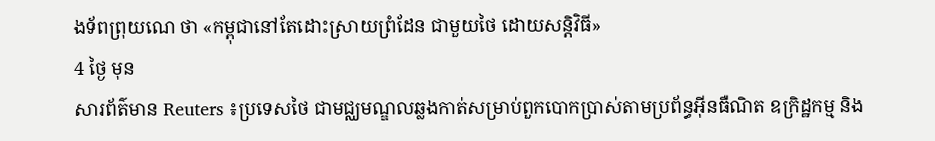ងទ័ពព្រុយណេ ថា «កម្ពុជានៅតែដោះស្រាយព្រំដែន ជាមួយថៃ ដោយសន្តិវិធី»
4 ថ្ងៃ មុន
សារព័ត៌មាន Reuters ៖ប្រទេសថៃ ជាមជ្ឈមណ្ឌលឆ្លងកាត់សម្រាប់ពួកបោកប្រាស់តាមប្រព័ន្ធអ៊ីនធឺណិត ឧក្រិដ្ឋកម្ម និង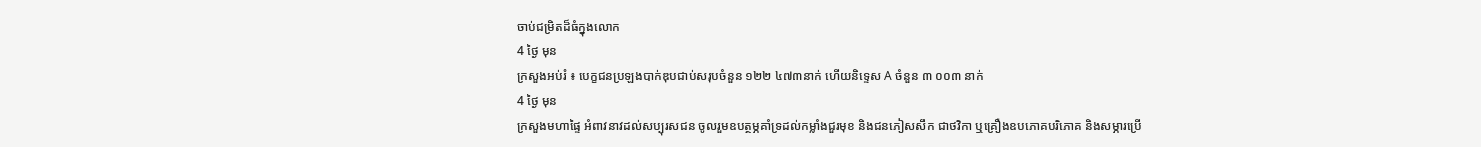ចាប់ជម្រិតដ៏ធំក្នុងលោក
4 ថ្ងៃ មុន
ក្រសួងអប់រំ ៖ បេក្ខជនប្រឡងបាក់ឌុបជាប់សរុបចំនួន ១២២ ៤៧៣នាក់ ហើយនិទ្ទេស A ចំនួន ៣ ០០៣ នាក់
4 ថ្ងៃ មុន
ក្រសួងមហាផ្ទៃ អំពាវនាវដល់សប្បុរសជន ចូលរួមឧបត្ថម្ភគាំទ្រដល់កម្លាំងជួរមុខ និងជនភៀសសឹក ជាថវិកា ឬគ្រឿងឧបភោគបរិភោគ និងសម្ភារប្រើ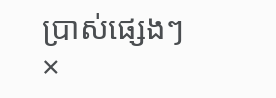ប្រាស់ផ្សេងៗ
×